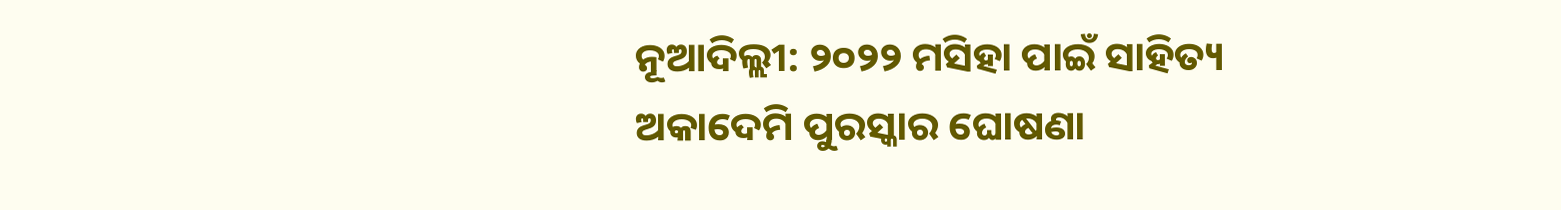ନୂଆଦିଲ୍ଲୀ: ୨୦୨୨ ମସିହା ପାଇଁ ସାହିତ୍ୟ ଅକାଦେମି ପୁରସ୍କାର ଘୋଷଣା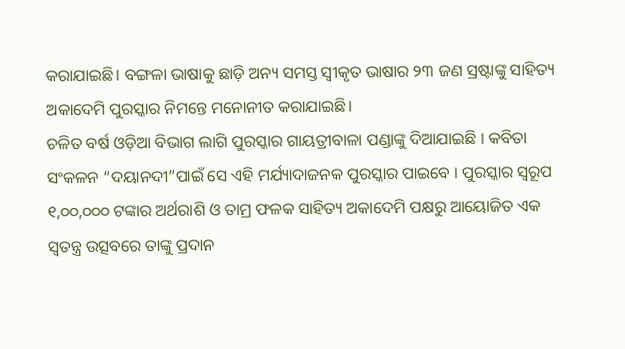କରାଯାଇଛି। ବଙ୍ଗଳା ଭାଷାକୁ ଛାଡ଼ି ଅନ୍ୟ ସମସ୍ତ ସ୍ବୀକୃତ ଭାଷାର ୨୩ ଜଣ ସ୍ରଷ୍ଟାଙ୍କୁ ସାହିତ୍ୟ ଅକାଦେମି ପୁରସ୍କାର ନିମନ୍ତେ ମନୋନୀତ କରାଯାଇଛି।
ଚଳିତ ବର୍ଷ ଓଡ଼ିଆ ବିଭାଗ ଲାଗି ପୁରସ୍କାର ଗାୟତ୍ରୀବାଳା ପଣ୍ଡାଙ୍କୁ ଦିଆଯାଇଛି । କବିତା ସଂକଳନ “ଦୟାନଦୀ”ପାଇଁ ସେ ଏହି ମର୍ଯ୍ୟାଦାଜନକ ପୁରସ୍କାର ପାଇବେ । ପୁରସ୍କାର ସ୍ୱରୂପ ୧,୦୦,୦୦୦ ଟଙ୍କାର ଅର୍ଥରାଶି ଓ ତାମ୍ର ଫଳକ ସାହିତ୍ୟ ଅକାଦେମି ପକ୍ଷରୁ ଆୟୋଜିତ ଏକ ସ୍ୱତନ୍ତ୍ର ଉତ୍ସବରେ ତାଙ୍କୁ ପ୍ରଦାନ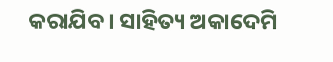କରାଯିବ। ସାହିତ୍ୟ ଅକାଦେମି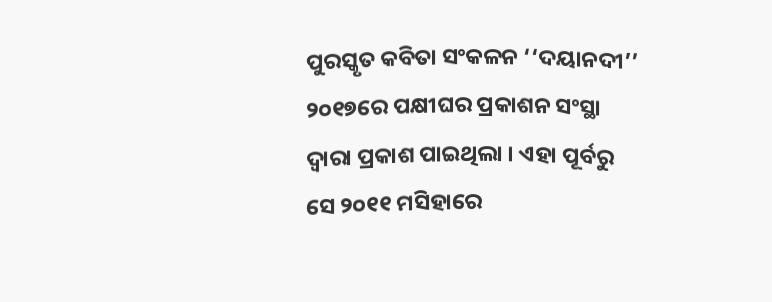ପୁରସ୍କୃତ କବିତା ସଂକଳନ ‘‘ଦୟାନଦୀ’’ ୨୦୧୭ରେ ପକ୍ଷୀଘର ପ୍ରକାଶନ ସଂସ୍ଥା ଦ୍ୱାରା ପ୍ରକାଶ ପାଇଥିଲା । ଏହା ପୂର୍ବରୁ ସେ ୨୦୧୧ ମସିହାରେ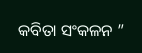କବିତା ସଂକଳନ ”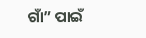ଗାଁ” ପାଇଁ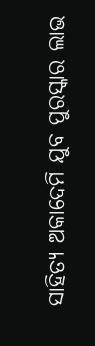ସାହିତ୍ୟ ଅକାଦେମି ଯୁବ ପୁରସ୍କାର ଲାଭ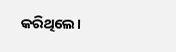କରିଥିଲେ।